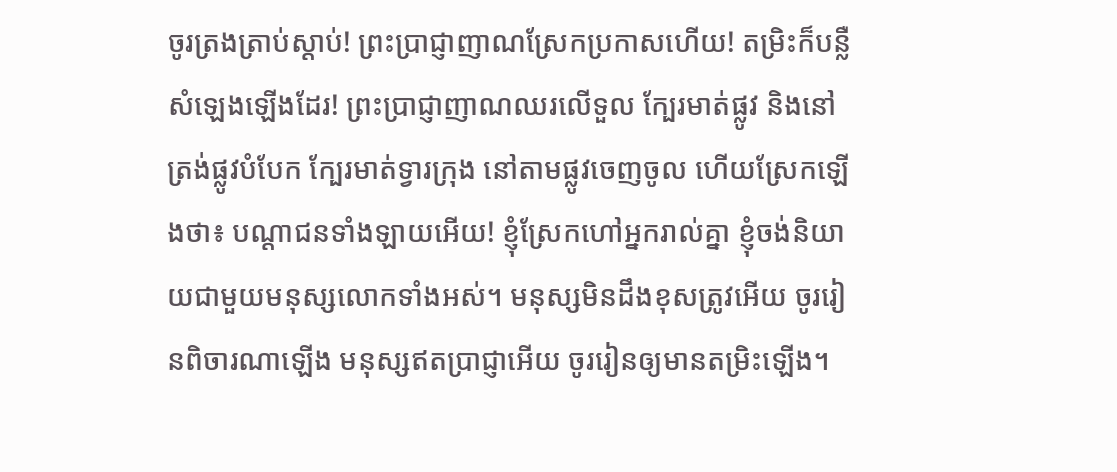ចូរត្រងត្រាប់ស្ដាប់! ព្រះប្រាជ្ញាញាណស្រែកប្រកាសហើយ! តម្រិះក៏បន្លឺសំឡេងឡើងដែរ! ព្រះប្រាជ្ញាញាណឈរលើទួល ក្បែរមាត់ផ្លូវ និងនៅត្រង់ផ្លូវបំបែក ក្បែរមាត់ទ្វារក្រុង នៅតាមផ្លូវចេញចូល ហើយស្រែកឡើងថា៖ បណ្ដាជនទាំងឡាយអើយ! ខ្ញុំស្រែកហៅអ្នករាល់គ្នា ខ្ញុំចង់និយាយជាមួយមនុស្សលោកទាំងអស់។ មនុស្សមិនដឹងខុសត្រូវអើយ ចូររៀនពិចារណាឡើង មនុស្សឥតប្រាជ្ញាអើយ ចូររៀនឲ្យមានតម្រិះឡើង។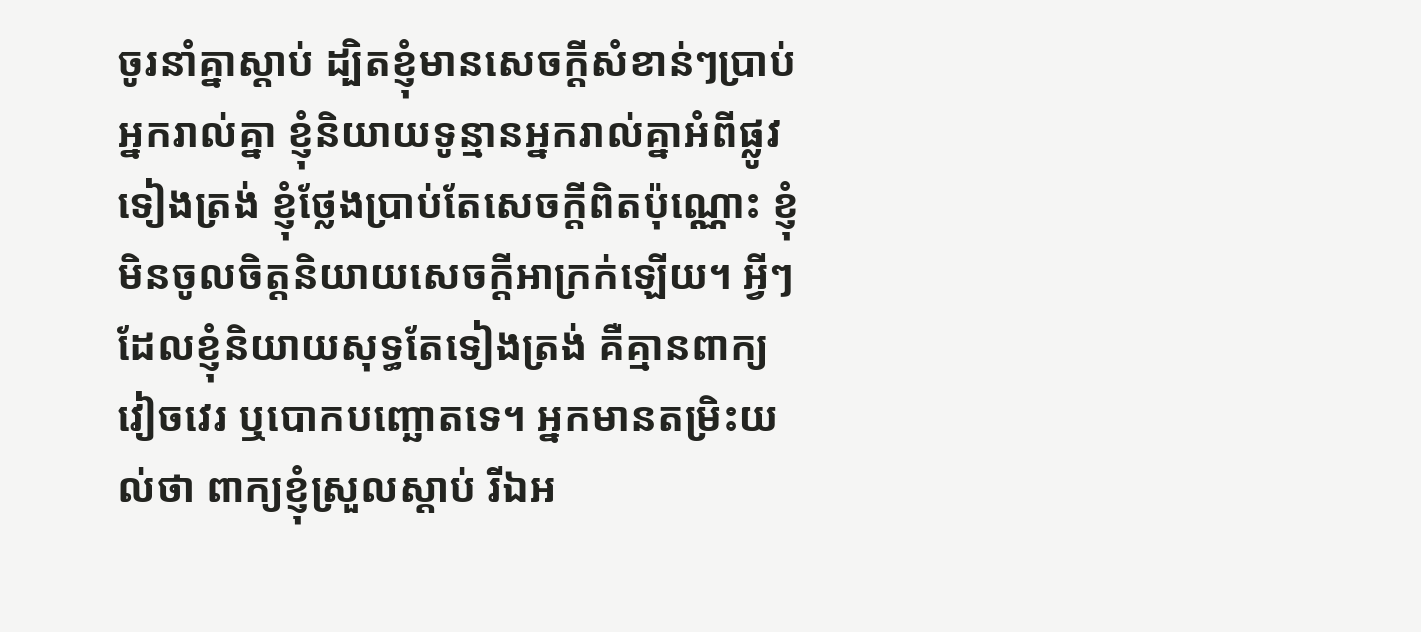ចូរនាំគ្នាស្ដាប់ ដ្បិតខ្ញុំមានសេចក្ដីសំខាន់ៗប្រាប់អ្នករាល់គ្នា ខ្ញុំនិយាយទូន្មានអ្នករាល់គ្នាអំពីផ្លូវទៀងត្រង់ ខ្ញុំថ្លែងប្រាប់តែសេចក្ដីពិតប៉ុណ្ណោះ ខ្ញុំមិនចូលចិត្តនិយាយសេចក្ដីអាក្រក់ឡើយ។ អ្វីៗដែលខ្ញុំនិយាយសុទ្ធតែទៀងត្រង់ គឺគ្មានពាក្យវៀចវេរ ឬបោកបញ្ឆោតទេ។ អ្នកមានតម្រិះយល់ថា ពាក្យខ្ញុំស្រួលស្ដាប់ រីឯអ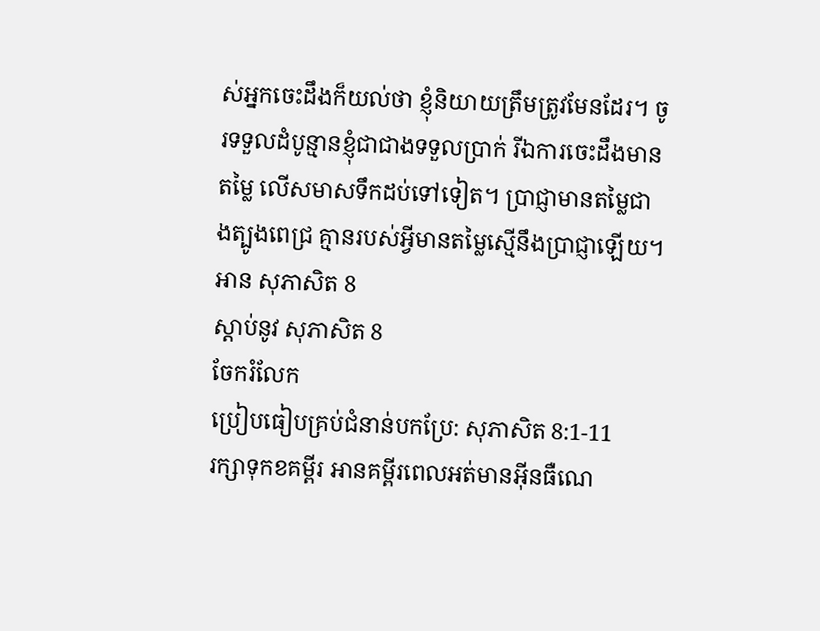ស់អ្នកចេះដឹងក៏យល់ថា ខ្ញុំនិយាយត្រឹមត្រូវមែនដែរ។ ចូរទទួលដំបូន្មានខ្ញុំជាជាងទទួលប្រាក់ រីឯការចេះដឹងមានតម្លៃ លើសមាសទឹកដប់ទៅទៀត។ ប្រាជ្ញាមានតម្លៃជាងត្បូងពេជ្រ គ្មានរបស់អ្វីមានតម្លៃស្មើនឹងប្រាជ្ញាឡើយ។
អាន សុភាសិត 8
ស្ដាប់នូវ សុភាសិត 8
ចែករំលែក
ប្រៀបធៀបគ្រប់ជំនាន់បកប្រែ: សុភាសិត 8:1-11
រក្សាទុកខគម្ពីរ អានគម្ពីរពេលអត់មានអ៊ីនធឺណេ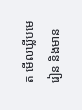ត មើលឃ្លីបមេរៀន និងមាន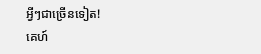អ្វីៗជាច្រើនទៀត!
គេហ៍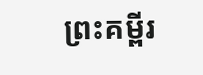ព្រះគម្ពីរ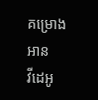គម្រោងអាន
វីដេអូ